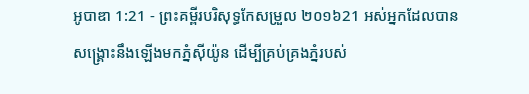អូបាឌា 1:21 - ព្រះគម្ពីរបរិសុទ្ធកែសម្រួល ២០១៦21 អស់អ្នកដែលបានសង្គ្រោះនឹងឡើងមកភ្នំស៊ីយ៉ូន ដើម្បីគ្រប់គ្រងភ្នំរបស់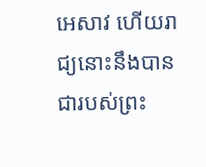អេសាវ ហើយរាជ្យនោះនឹងបានជារបស់ព្រះ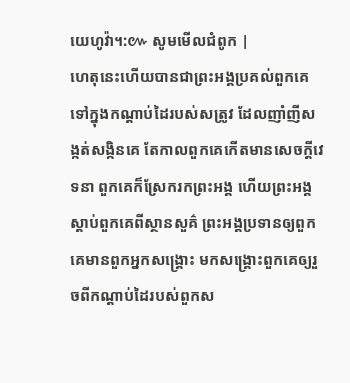យេហូវ៉ា។:៚ សូមមើលជំពូក |
ហេតុនេះហើយបានជាព្រះអង្គប្រគល់ពួកគេទៅក្នុងកណ្ដាប់ដៃរបស់សត្រូវ ដែលញាំញីសង្កត់សង្កិនគេ តែកាលពួកគេកើតមានសេចក្ដីវេទនា ពួកគេក៏ស្រែករកព្រះអង្គ ហើយព្រះអង្គស្ដាប់ពួកគេពីស្ថានសួគ៌ ព្រះអង្គប្រទានឲ្យពួកគេមានពួកអ្នកសង្គ្រោះ មកសង្គ្រោះពួកគេឲ្យរួចពីកណ្ដាប់ដៃរបស់ពួកស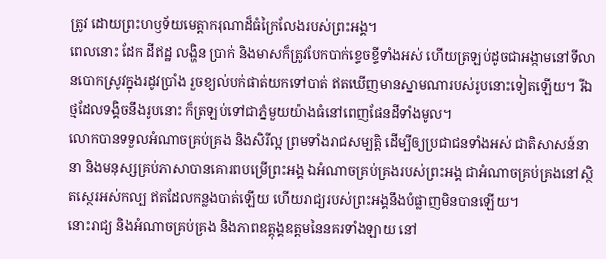ត្រូវ ដោយព្រះហឫទ័យមេត្តាករុណាដ៏ធំក្រៃលែងរបស់ព្រះអង្គ។
ពេលនោះ ដែក ដីឥដ្ឋ លង្ហិន ប្រាក់ និងមាសក៏ត្រូវបែកបាក់ខ្ទេចខ្ទីទាំងអស់ ហើយត្រឡប់ដូចជាអង្កាមនៅទីលានបោកស្រូវក្នុងរដូវប្រាំង រួចខ្យល់បក់ផាត់យកទៅបាត់ ឥតឃើញមានស្នាមណារបស់រូបនោះទៀតឡើយ។ រីឯថ្មដែលទង្គិចនឹងរូបនោះ ក៏ត្រឡប់ទៅជាភ្នំមួយយ៉ាងធំនៅពេញផែនដីទាំងមូល។
លោកបានទទួលអំណាចគ្រប់គ្រង និងសិរីល្អ ព្រមទាំងរាជសម្បត្តិ ដើម្បីឲ្យប្រជាជនទាំងអស់ ជាតិសាសន៍នានា និងមនុស្សគ្រប់ភាសាបានគោរពបម្រើព្រះអង្គ ឯអំណាចគ្រប់គ្រងរបស់ព្រះអង្គ ជាអំណាចគ្រប់គ្រងនៅស្ថិតស្ថេរអស់កល្ប ឥតដែលកន្លងបាត់ឡើយ ហើយរាជ្យរបស់ព្រះអង្គនឹងបំផ្លាញមិនបានឡើយ។
នោះរាជ្យ និងអំណាចគ្រប់គ្រង និងភាពឧត្តុង្គឧត្តមនៃនគរទាំងឡាយ នៅ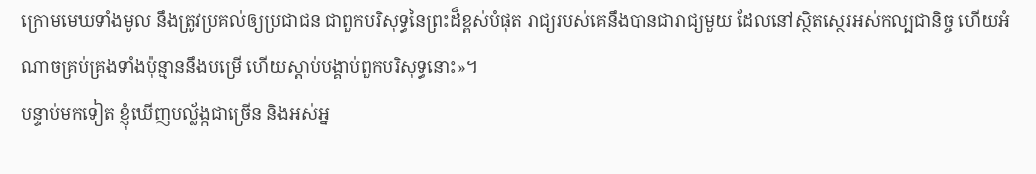ក្រោមមេឃទាំងមូល នឹងត្រូវប្រគល់ឲ្យប្រជាជន ជាពួកបរិសុទ្ធនៃព្រះដ៏ខ្ពស់បំផុត រាជ្យរបស់គេនឹងបានជារាជ្យមួយ ដែលនៅស្ថិតស្ថេរអស់កល្បជានិច្ច ហើយអំណាចគ្រប់គ្រងទាំងប៉ុន្មាននឹងបម្រើ ហើយស្តាប់បង្គាប់ពួកបរិសុទ្ធនោះ»។
បន្ទាប់មកទៀត ខ្ញុំឃើញបល្ល័ង្កជាច្រើន និងអស់អ្ន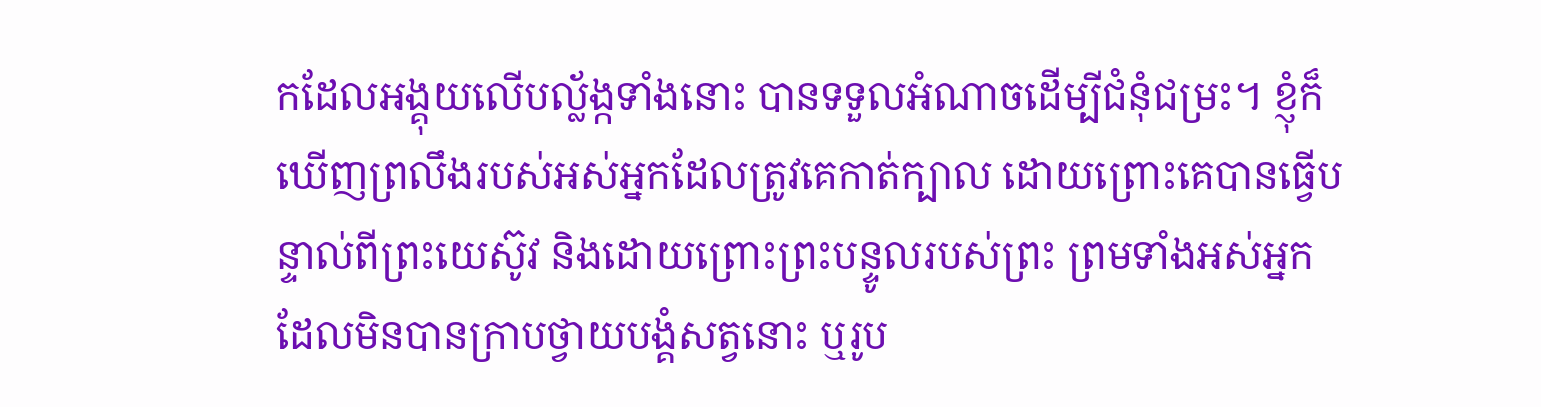កដែលអង្គុយលើបល្ល័ង្កទាំងនោះ បានទទួលអំណាចដើម្បីជំនុំជម្រះ។ ខ្ញុំក៏ឃើញព្រលឹងរបស់អស់អ្នកដែលត្រូវគេកាត់ក្បាល ដោយព្រោះគេបានធ្វើបន្ទាល់ពីព្រះយេស៊ូវ និងដោយព្រោះព្រះបន្ទូលរបស់ព្រះ ព្រមទាំងអស់អ្នកដែលមិនបានក្រាបថ្វាយបង្គំសត្វនោះ ឬរូប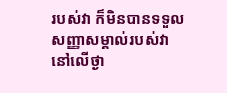របស់វា ក៏មិនបានទទួលសញ្ញាសម្គាល់របស់វា នៅលើថ្ងា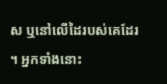ស ឬនៅលើដៃរបស់គេដែរ ។ អ្នកទាំងនោះ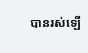បានរស់ឡើ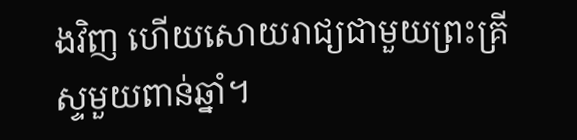ងវិញ ហើយសោយរាជ្យជាមួយព្រះគ្រីស្ទមួយពាន់ឆ្នាំ។